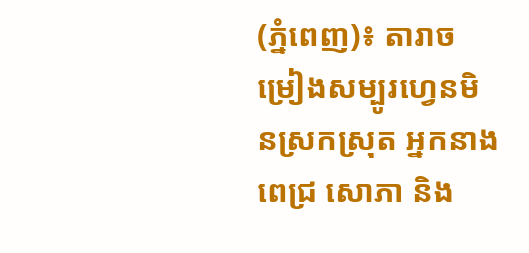(ភ្នំពេញ)៖ តារាចម្រៀងសម្បូរហ្វេនមិនស្រកស្រុត អ្នកនាង ពេជ្រ សោភា និង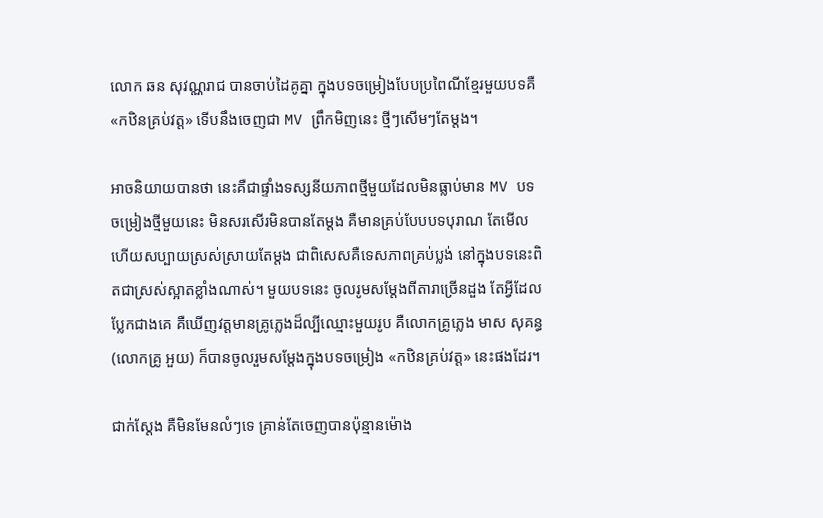លោក ឆន សុវណ្ណរាជ បានចាប់ដៃគូគ្នា ក្នុងបទចម្រៀងបែបប្រពៃណីខ្មែរមួយបទគឺ «កឋិនគ្រប់វត្ត» ទើបនឹងចេញជា MV ព្រឹកមិញនេះ ថ្មីៗសើមៗតែម្តង។

អាចនិយាយបានថា នេះគឺជាផ្ទាំងទស្សនីយភាពថ្មីមួយដែលមិនធ្លាប់មាន MV បទចម្រៀងថ្មីមួយនេះ មិនសរសើរមិនបានតែម្តង គឺមានគ្រប់បែបបទបុរាណ តែមើលហើយសប្បាយស្រស់ស្រាយតែម្តង ជាពិសេសគឺទេសភាពគ្រប់ប្លង់ នៅក្នុងបទនេះពិតជាស្រស់ស្អាតខ្លាំងណាស់។ មួយបទនេះ ចូលរូមសម្តែងពីតារាច្រើនដួង តែអ្វីដែលប្លែកជាងគេ គឺឃើញវត្តមានគ្រូភ្លេងដ៏ល្បីឈ្មោះមួយរូប គឺលោកគ្រូភ្លេង មាស សុគន្ធ (លោកគ្រូ អួយ) ក៏បានចូលរួមសម្តែងក្នុងបទចម្រៀង «កឋិនគ្រប់វត្ត» នេះផងដែរ។

ជាក់ស្តែង គឺមិនមែនលំៗទេ គ្រាន់តែចេញបានប៉ុន្មានម៉ោង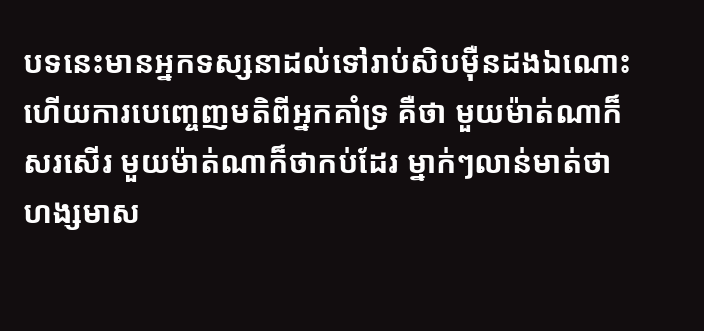បទនេះមានអ្នកទស្សនាដល់ទៅរាប់សិបម៉ឺនដងឯណោះ ហើយការបេញ្ចេញមតិពីអ្នកគាំទ្រ គឺថា មួយម៉ាត់ណាក៏សរសើរ មួយម៉ាត់ណាក៏ថាកប់ដែរ ម្នាក់ៗលាន់មាត់ថា ហង្សមាស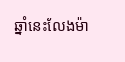ឆ្នាំនេះលែងម៉ា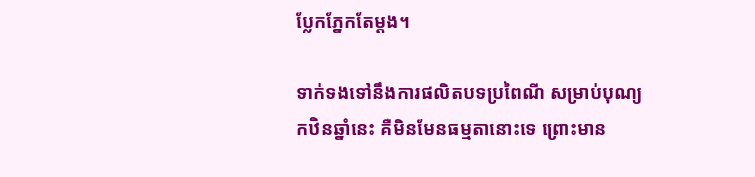ប្លែកភ្នែកតែម្តង។

ទាក់ទងទៅនឹងការផលិតបទប្រពៃណី សម្រាប់បុណ្យកឋិនឆ្នាំនេះ គឺមិនមែនធម្មតានោះទេ ព្រោះមាន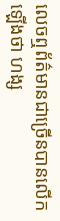លេចឮព័ត៌មានជាច្រើនបានលើកឡើងថា ហង្ស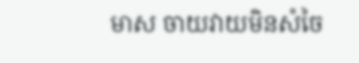មាស ចាយវាយមិនសំចៃ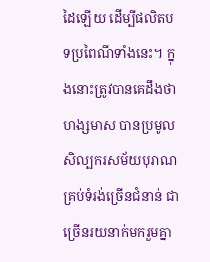ដៃឡើយ ដើម្បីផលិតបទប្រពៃណីទាំងនេះ។ ក្នុងនោះត្រូវបានគេដឹងថា ហង្សមាស បានប្រមូលសិល្បករសម័យបុរាណគ្រប់ទំរង់ច្រើនជំនាន់ ជាច្រើនរយនាក់មករួមគ្នា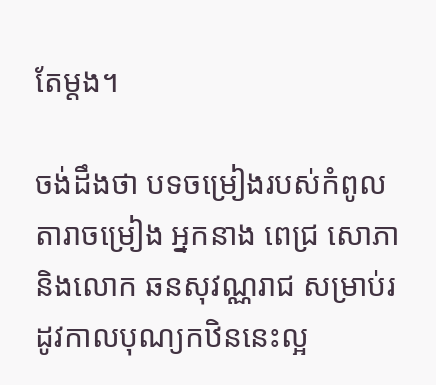តែម្តង។

ចង់ដឹងថា បទចម្រៀងរបស់កំពូលតារាចម្រៀង អ្នកនាង ពេជ្រ សោភា និងលោក ឆនសុវណ្ណរាជ សម្រាប់រដូវកាលបុណ្យកឋិននេះល្អ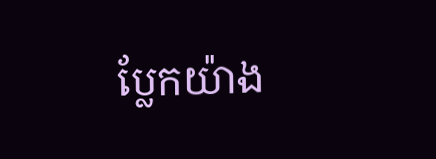ប្លែកយ៉ាង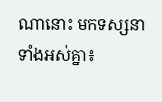ណានោះ មកទស្សនាទាំងអស់គ្នា៖